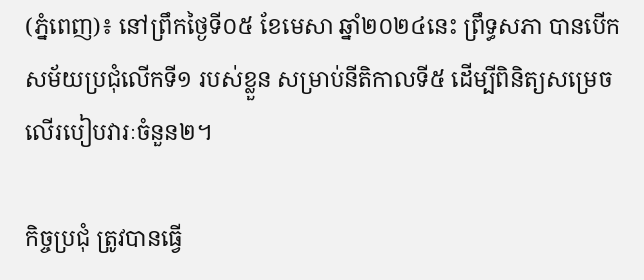(ភ្នំពេញ)៖ នៅព្រឹកថ្ងៃទី០៥ ខែមេសា ឆ្នាំ២០២៤នេះ ព្រឹទ្ធសភា បានបើកសម័យប្រជុំលើកទី១ របស់ខ្លួន សម្រាប់នីតិកាលទី៥ ដើម្បីពិនិត្យសម្រេចលើរបៀបវារៈចំនួន២។

កិច្ចប្រជុំ ត្រូវបានធ្វើ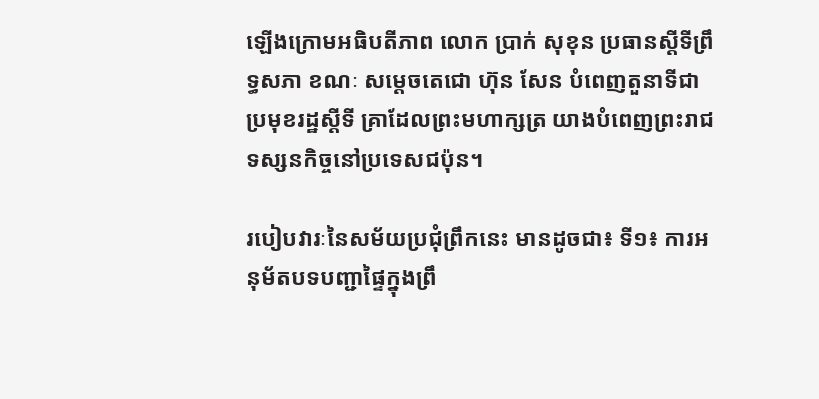ឡើងក្រោមអធិបតីភាព លោក ប្រាក់ សុខុន ប្រធានស្តីទីព្រឹទ្ធសភា ខណៈ សម្តេចតេជោ ហ៊ុន សែន បំពេញតួនាទីជាប្រមុខរដ្ឋស្តីទី គ្រាដែលព្រះមហាក្សត្រ យាងបំពេញព្រះរាជទស្សនកិច្ចនៅប្រទេសជប៉ុន។

របៀបវារៈនៃសម័យប្រជុំព្រឹកនេះ មានដូចជា៖ ទី១៖ ការអនុម័តបទបញ្ជាផ្ទៃក្នុងព្រឹ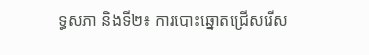ទ្ធសភា និងទី២៖ ការបោះឆ្នោតជ្រើសរើស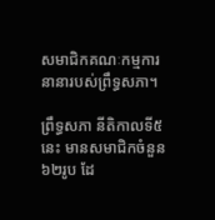សមាជិកគណៈកម្មការនានារបស់ព្រឹទ្ធសភា។

ព្រឹទ្ធសភា នីតិកាលទី៥នេះ មានសមាជិកចំនួន ៦២រូប ដែ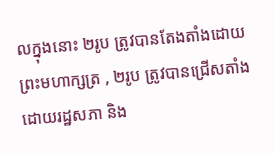លក្នុងនោះ ២រូប ត្រូវបានតែងតាំងដោយព្រះមហាក្សត្រ , ២រូប ត្រូវបានជ្រើសតាំងដោយរដ្ឋសភា និង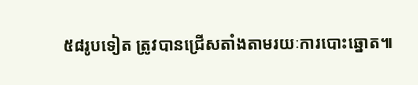៥៨រូបទៀត ត្រូវបានជ្រើសតាំងតាមរយៈការបោះឆ្នោត៕